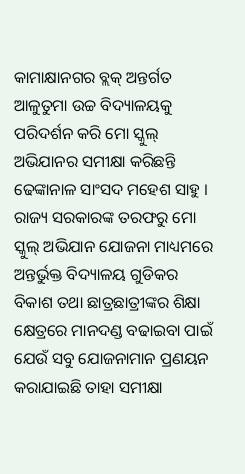କାମାକ୍ଷାନଗର ବ୍ଲକ୍ ଅନ୍ତର୍ଗତ ଆଳୁତୁମା ଉଚ୍ଚ ବିଦ୍ୟାଳୟକୁ ପରିଦର୍ଶନ କରି ମୋ ସ୍କୁଲ୍ ଅଭିଯାନର ସମୀକ୍ଷା କରିଛନ୍ତି ଢେଙ୍କାନାଳ ସାଂସଦ ମହେଶ ସାହୁ ।
ରାଜ୍ୟ ସରକାରଙ୍କ ତରଫରୁ ମୋ ସ୍କୁଲ୍ ଅଭିଯାନ ଯୋଜନା ମାଧ୍ୟମରେ ଅନ୍ତର୍ଭୁକ୍ତ ବିଦ୍ୟାଳୟ ଗୁଡିକର ବିକାଶ ତଥା ଛାତ୍ରଛାତ୍ରୀଙ୍କର ଶିକ୍ଷା କ୍ଷେତ୍ରରେ ମାନଦଣ୍ଡ ବଢାଇବା ପାଇଁ ଯେଉଁ ସବୁ ଯୋଜନାମାନ ପ୍ରଣୟନ କରାଯାଇଛି ତାହା ସମୀକ୍ଷା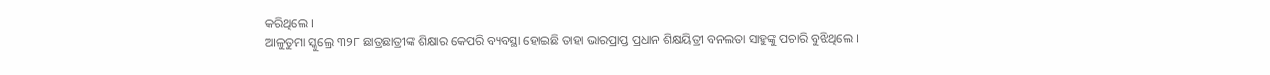କରିଥିଲେ ।
ଆଳୁତୁମା ସ୍କୁଲ୍ରେ ୩୨୮ ଛାତ୍ରଛାତ୍ରୀଙ୍କ ଶିକ୍ଷାର କେପରି ବ୍ୟବସ୍ଥା ହୋଇଛି ତାହା ଭାରପ୍ରାପ୍ତ ପ୍ରଧାନ ଶିକ୍ଷୟିତ୍ରୀ ବନଲତା ସାହୁଙ୍କୁ ପଚାରି ବୁଝିଥିଲେ ।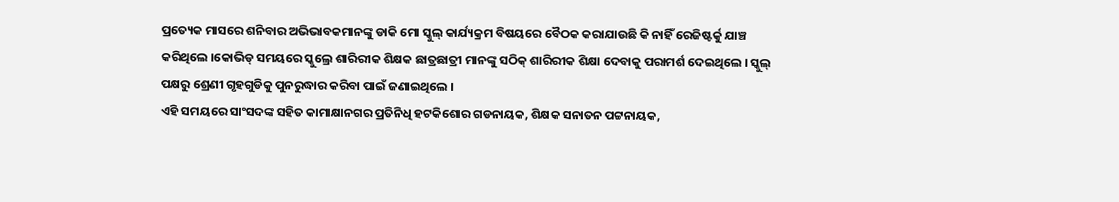ପ୍ରତ୍ୟେକ ମାସରେ ଶନିବାର ଅଭିଭାବକମାନଙ୍କୁ ଡାକି ମୋ ସ୍କୁଲ୍ କାର୍ଯ୍ୟକ୍ରମ ବିଷୟରେ ବୈଠକ କରାଯାଉଛି କି ନାହିଁ ରେଜିଷ୍ଟର୍କୁ ଯାଞ୍ଚ କରିଥିଲେ ।କୋଭିଡ୍ ସମୟରେ ସ୍କୁଲ୍ରେ ଶାରିରୀକ ଶିକ୍ଷକ ଛାତ୍ରଛାତ୍ରୀ ମାନଙ୍କୁ ସଠିକ୍ ଶାରିରୀକ ଶିକ୍ଷା ଦେବାକୁ ପରାମର୍ଶ ଦେଇଥିଲେ । ସ୍କୁଲ୍ ପକ୍ଷରୁ ଶ୍ରେଣୀ ଗୃହଗୁଡିକୁ ପୁନରୁଦ୍ଧାର କରିବା ପାଇଁ ଜଣାଇଥିଲେ ।
ଏହି ସମୟରେ ସାଂସଦଙ୍କ ସହିତ କାମାକ୍ଷାନଗର ପ୍ରତିନିଧି ହଟକିଶୋର ଗଡନାୟକ, ଶିକ୍ଷକ ସନାତନ ପଟ୍ଟନାୟକ,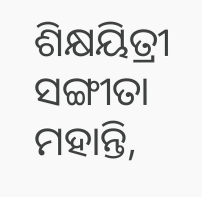ଶିକ୍ଷୟିତ୍ରୀ ସଙ୍ଗୀତା ମହାନ୍ତି,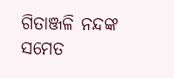ଗିତାଞ୍ଜଳି ନନ୍ଦଙ୍କ ସମେତ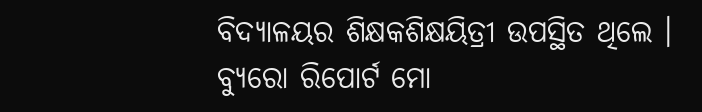ବିଦ୍ୟାଳୟର ଶିକ୍ଷକଶିକ୍ଷୟିତ୍ରୀ ଉପସ୍ଥିତ ଥିଲେ ।
ବ୍ୟୁରୋ ରିପୋର୍ଟ ମୋ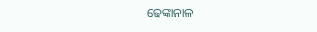ଢେଙ୍କାନାଳ